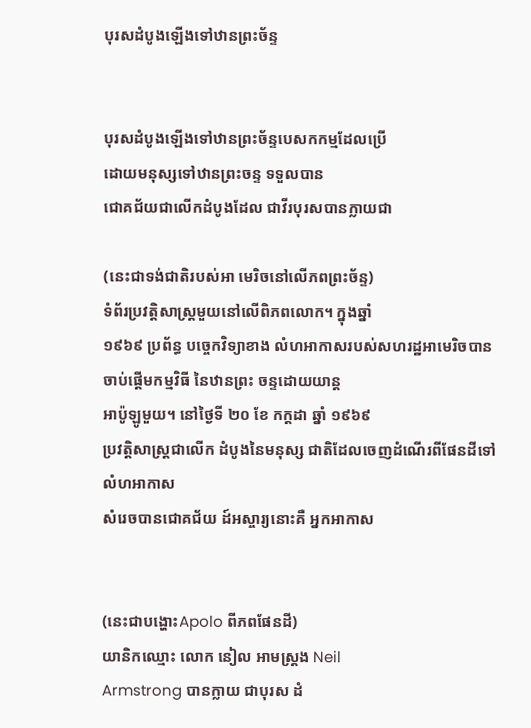បុរសដំបូងឡើងទៅឋានព្រះច័ន្ទ


បុរសដំបូងឡើងទៅឋានព្រះច័ន្ទបេសកកម្មដែលប្រើ
ដោយមនុស្សទៅឋានព្រះចន្ទ ទទួលបាន
ជោគជ័យជាលើកដំបូងដែល ជាវីរបុរសបានក្លាយជា

(នេះជាទង់ជាតិរបស់អា មេរិចនៅលើភពព្រះច័ន្ទ)
ទំព័រប្រវត្តិសាស្រ្តមួយនៅលើពិភពលោក។ ក្នុងឆ្នាំ
១៩៦៩ ប្រព័ន្ធ បច្ចេកវិទ្យាខាង លំហអាកាសរបស់សហរដ្ឋអាមេរិចបាន
ចាប់ផ្តើមកម្មវិធី នៃឋានព្រះ ចន្ទដោយយាន្ត
អាប៉ូឡូមួយ។ នៅថៃ្ងទី ២០ ខែ កក្តដា ឆ្នាំ ១៩៦៩
ប្រវតិ្តសាស្ត្រជាលើក ដំបូងនៃមនុស្ស ជាតិដែលចេញដំណើរពីផែនដីទៅលំហអាកាស
សំរេចបានជោគជ័យ ដ៍អស្ចារ្យនោះគឺ អ្នកអាកាស


(នេះជាបង្ហោះApolo ពីភពផែនដី)
យានិកឈ្មោះ លោក នៀល អាមស្រ្តង Neil
Armstrong បានក្លាយ ជាបុរស ដំ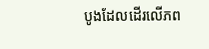បូងដែលដើរលើភព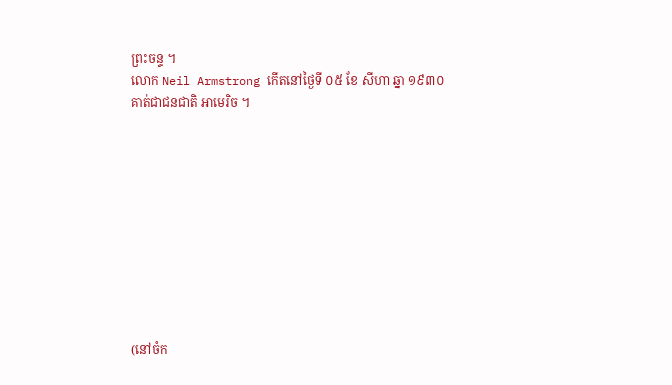ព្រះចន្ទ ។
លោក Neil Armstrong កើតនៅថៃ្ងទី ០៥ ខែ សីហា ឆ្នា ១៩៣០
គាត់ជាជនជាតិ អាមេរិច ។










(នៅចំក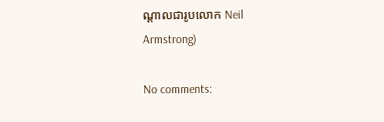ណ្តាលជារូបលោក Neil Armstrong)

No comments: